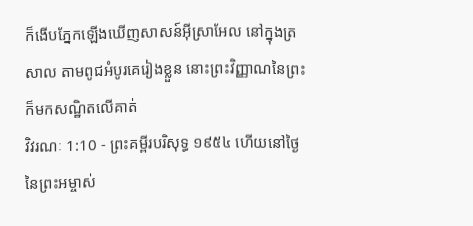ក៏ងើបភ្នែកឡើងឃើញសាសន៍អ៊ីស្រាអែល នៅក្នុងត្រសាល តាមពូជអំបូរគេរៀងខ្លួន នោះព្រះវិញ្ញាណនៃព្រះក៏មកសណ្ឋិតលើគាត់
វិវរណៈ 1:10 - ព្រះគម្ពីរបរិសុទ្ធ ១៩៥៤ ហើយនៅថ្ងៃនៃព្រះអម្ចាស់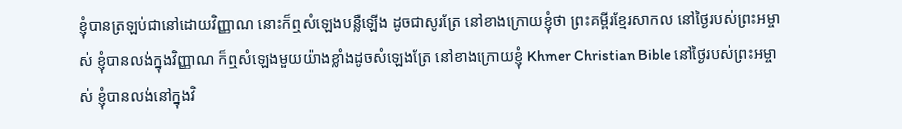ខ្ញុំបានត្រឡប់ជានៅដោយវិញ្ញាណ នោះក៏ឮសំឡេងបន្លឺឡើង ដូចជាសូរត្រែ នៅខាងក្រោយខ្ញុំថា ព្រះគម្ពីរខ្មែរសាកល នៅថ្ងៃរបស់ព្រះអម្ចាស់ ខ្ញុំបានលង់ក្នុងវិញ្ញាណ ក៏ឮសំឡេងមួយយ៉ាងខ្លាំងដូចសំឡេងត្រែ នៅខាងក្រោយខ្ញុំ Khmer Christian Bible នៅថ្ងៃរបស់ព្រះអម្ចាស់ ខ្ញុំបានលង់នៅក្នុងវិ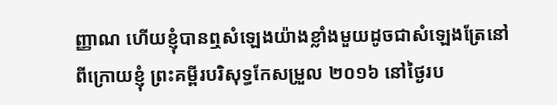ញ្ញាណ ហើយខ្ញុំបានឮសំឡេងយ៉ាងខ្លាំងមួយដូចជាសំឡេងត្រែនៅពីក្រោយខ្ញុំ ព្រះគម្ពីរបរិសុទ្ធកែសម្រួល ២០១៦ នៅថ្ងៃរប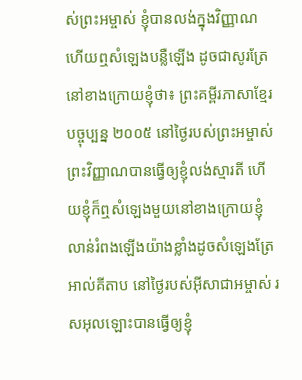ស់ព្រះអម្ចាស់ ខ្ញុំបានលង់ក្នុងវិញ្ញាណ ហើយឮសំឡេងបន្លឺឡើង ដូចជាសូរត្រែនៅខាងក្រោយខ្ញុំថា៖ ព្រះគម្ពីរភាសាខ្មែរបច្ចុប្បន្ន ២០០៥ នៅថ្ងៃរបស់ព្រះអម្ចាស់ ព្រះវិញ្ញាណបានធ្វើឲ្យខ្ញុំលង់ស្មារតី ហើយខ្ញុំក៏ឮសំឡេងមួយនៅខាងក្រោយខ្ញុំ លាន់រំពងឡើងយ៉ាងខ្លាំងដូចសំឡេងត្រែ អាល់គីតាប នៅថ្ងៃរបស់អ៊ីសាជាអម្ចាស់ រសអុលឡោះបានធ្វើឲ្យខ្ញុំ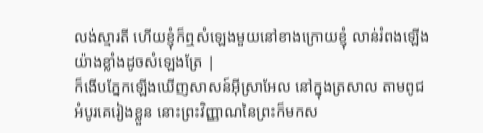លង់ស្មារតី ហើយខ្ញុំក៏ឮសំឡេងមួយនៅខាងក្រោយខ្ញុំ លាន់រំពងឡើងយ៉ាងខ្លាំងដូចសំឡេងត្រែ |
ក៏ងើបភ្នែកឡើងឃើញសាសន៍អ៊ីស្រាអែល នៅក្នុងត្រសាល តាមពូជអំបូរគេរៀងខ្លួន នោះព្រះវិញ្ញាណនៃព្រះក៏មកស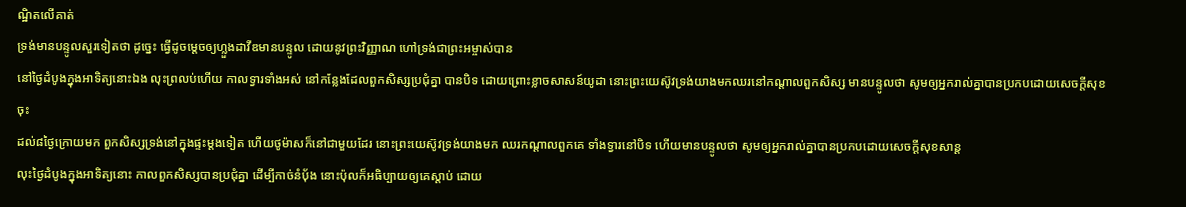ណ្ឋិតលើគាត់
ទ្រង់មានបន្ទូលសួរទៀតថា ដូច្នេះ ធ្វើដូចម្តេចឲ្យហ្លួងដាវីឌមានបន្ទូល ដោយនូវព្រះវិញ្ញាណ ហៅទ្រង់ជាព្រះអម្ចាស់បាន
នៅថ្ងៃដំបូងក្នុងអាទិត្យនោះឯង លុះព្រលប់ហើយ កាលទ្វារទាំងអស់ នៅកន្លែងដែលពួកសិស្សប្រជុំគ្នា បានបិទ ដោយព្រោះខ្លាចសាសន៍យូដា នោះព្រះយេស៊ូវទ្រង់យាងមកឈរនៅកណ្តាលពួកសិស្ស មានបន្ទូលថា សូមឲ្យអ្នករាល់គ្នាបានប្រកបដោយសេចក្ដីសុខចុះ
ដល់៨ថ្ងៃក្រោយមក ពួកសិស្សទ្រង់នៅក្នុងផ្ទះម្តងទៀត ហើយថូម៉ាសក៏នៅជាមួយដែរ នោះព្រះយេស៊ូវទ្រង់យាងមក ឈរកណ្តាលពួកគេ ទាំងទ្វារនៅបិទ ហើយមានបន្ទូលថា សូមឲ្យអ្នករាល់គ្នាបានប្រកបដោយសេចក្ដីសុខសាន្ត
លុះថ្ងៃដំបូងក្នុងអាទិត្យនោះ កាលពួកសិស្សបានប្រជុំគ្នា ដើម្បីកាច់នំបុ័ង នោះប៉ុលក៏អធិប្បាយឲ្យគេស្តាប់ ដោយ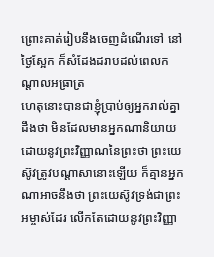ព្រោះគាត់រៀបនឹងចេញដំណើរទៅ នៅថ្ងៃស្អែក ក៏សំដែងដរាបដល់ពេលកណ្តាលអធ្រាត្រ
ហេតុនោះបានជាខ្ញុំប្រាប់ឲ្យអ្នករាល់គ្នាដឹងថា មិនដែលមានអ្នកណានិយាយ ដោយនូវព្រះវិញ្ញាណនៃព្រះថា ព្រះយេស៊ូវត្រូវបណ្តាសានោះឡើយ ក៏គ្មានអ្នកណាអាចនឹងថា ព្រះយេស៊ូវទ្រង់ជាព្រះអម្ចាស់ដែរ លើកតែដោយនូវព្រះវិញ្ញា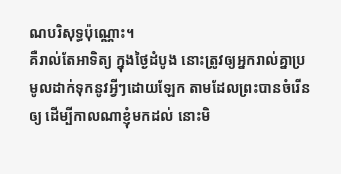ណបរិសុទ្ធប៉ុណ្ណោះ។
គឺរាល់តែអាទិត្យ ក្នុងថ្ងៃដំបូង នោះត្រូវឲ្យអ្នករាល់គ្នាប្រមូលដាក់ទុកនូវអ្វីៗដោយឡែក តាមដែលព្រះបានចំរើនឲ្យ ដើម្បីកាលណាខ្ញុំមកដល់ នោះមិ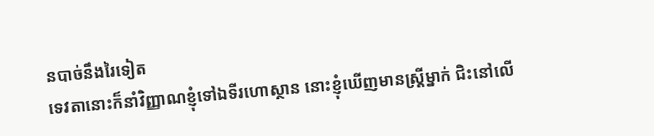នបាច់នឹងរៃទៀត
ទេវតានោះក៏នាំវិញ្ញាណខ្ញុំទៅឯទីរហោស្ថាន នោះខ្ញុំឃើញមានស្ត្រីម្នាក់ ជិះនៅលើ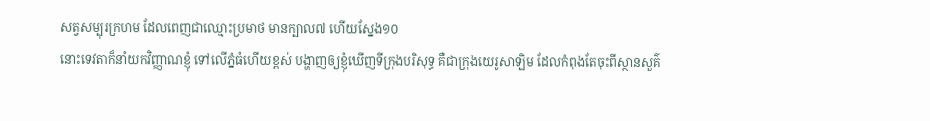សត្វសម្បុរក្រហម ដែលពេញជាឈ្មោះប្រមាថ មានក្បាល៧ ហើយស្នែង១០
នោះទេវតាក៏នាំយកវិញ្ញាណខ្ញុំ ទៅលើភ្នំធំហើយខ្ពស់ បង្ហាញឲ្យខ្ញុំឃើញទីក្រុងបរិសុទ្ធ គឺជាក្រុងយេរូសាឡិម ដែលកំពុងតែចុះពីស្ថានសួគ៌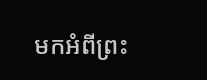មកអំពីព្រះ